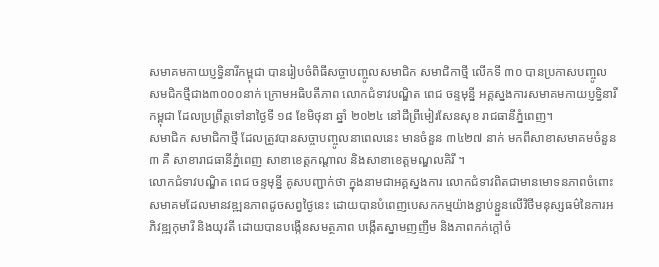សមាគមកាយប្ញទ្ធិនារីកម្ពុជា បានរៀបចំពិធីសច្ចាបញ្ចូលសមាជិក សមាជិកាថ្មី លើកទី ៣០ បានប្រកាសបញ្ចូល សមជិកថ្មីជាង៣០០០នាក់ ក្រោមអធិបតីភាព លោកជំទាវបណ្ឌិត ពេជ ចន្ទមុន្នី អគ្គស្នងការសមាគមកាយប្ញទ្ធិនារីកម្ពុជា ដែលប្រព្រឹត្តទៅនាថ្ងៃទី ១៨ ខែមិថុនា ឆ្នាំ ២០២៤ នៅដឹព្រីមៀរសែនសុខ រាជធានីភ្នំពេញ។
សមាជិក សមាជិកាថ្មី ដែលត្រូវបានសច្ចាបញ្ចូលនាពេលនេះ មានចំនួន ៣៤២៧ នាក់ មកពីសាខាសមាគមចំនួន ៣ គឺ សាខារាជធានីភ្នំពេញ សាខាខេត្តកណ្ដាល និងសាខាខេត្តមណ្ឌលគិរី ។
លោកជំទាវបណ្ឌិត ពេជ ចន្ទមុន្នី គូសបញ្ជាក់ថា ក្នុងនាមជាអគ្គស្នងការ លោកជំទាវពិតជាមានមោទនភាពចំពោះសមាគមដែលមានវឌ្ឍនភាពដូចសព្វថ្ងៃនេះ ដោយបានបំពេញបេសកកម្មយ៉ាងខ្ជាប់ខ្ជួនលើវិថីមនុស្សធម៌នៃការអភិវឌ្ឍកុមារី និងយុវតី ដោយបានបង្កើនសមត្ថភាព បង្កើតស្នាមញញឹម និងភាពកក់ក្តៅចំ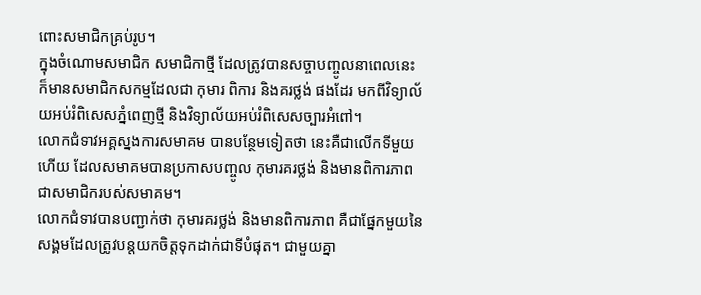ពោះសមាជិកគ្រប់រូប។
ក្នុងចំណោមសមាជិក សមាជិកាថ្មី ដែលត្រូវបានសច្ចាបញ្ចូលនាពេលនេះ ក៏មានសមាជិកសកម្មដែលជា កុមារ ពិការ និងគរថ្លង់ ផងដែរ មកពីវិទ្យាល័យអប់រំពិសេសភ្នំពេញថ្មី និងវិទ្យាល័យអប់រំពិសេសច្បារអំពៅ។
លោកជំទាវអគ្គស្នងការសមាគម បានបន្ថែមទៀតថា នេះគឺជាលើកទីមួយហើយ ដែលសមាគមបានប្រកាសបញ្ចូល កុមារគរថ្លង់ និងមានពិការភាព ជាសមាជិករបស់សមាគម។
លោកជំទាវបានបញ្ជាក់ថា កុមារគរថ្លង់ និងមានពិការភាព គឺជាផ្នែកមួយនៃសង្គមដែលត្រូវបន្តយកចិត្តទុកដាក់ជាទីបំផុត។ ជាមួយគ្នា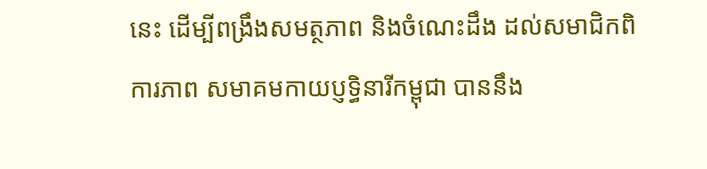នេះ ដើម្បីពង្រឹងសមត្ថភាព និងចំណេះដឹង ដល់សមាជិកពិការភាព សមាគមកាយប្ញទ្ធិនារីកម្ពុជា បាននឹង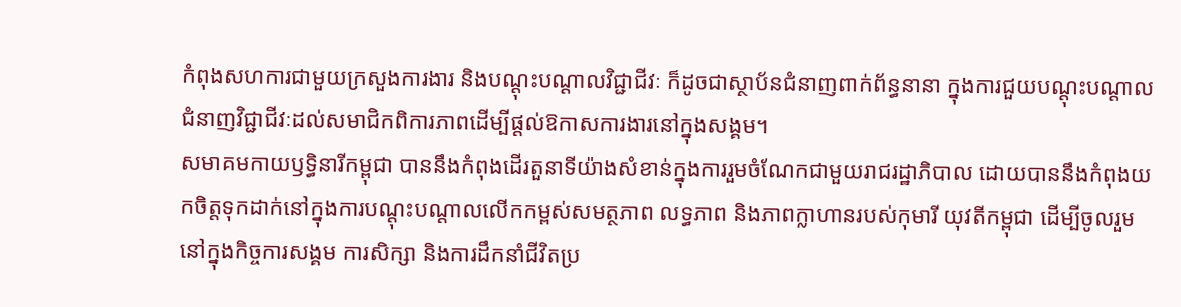កំពុងសហការជាមួយក្រសួងការងារ និងបណ្ដុះបណ្ដាលវិជ្ជាជីវៈ ក៏ដូចជាស្ថាប័នជំនាញពាក់ព័ន្ធនានា ក្នុងការជួយបណ្ដុះបណ្ដាលជំនាញវិជ្ជាជីវៈដល់សមាជិកពិការភាពដើម្បីផ្ដល់ឱកាសការងារនៅក្នុងសង្គម។
សមាគមកាយឫទ្ធិនារីកម្ពុជា បាននឹងកំពុងដើរតួនាទីយ៉ាងសំខាន់ក្នុងការរួមចំណែកជាមួយរាជរដ្ឋាភិបាល ដោយបាននឹងកំពុងយកចិត្តទុកដាក់នៅក្នុងការបណ្ដុះបណ្ដាលលើកកម្ពស់សមត្ថភាព លទ្ធភាព និងភាពក្លាហានរបស់កុមារី យុវតីកម្ពុជា ដើម្បីចូលរួមនៅក្នុងកិច្ចការសង្គម ការសិក្សា និងការដឹកនាំជីវិតប្រ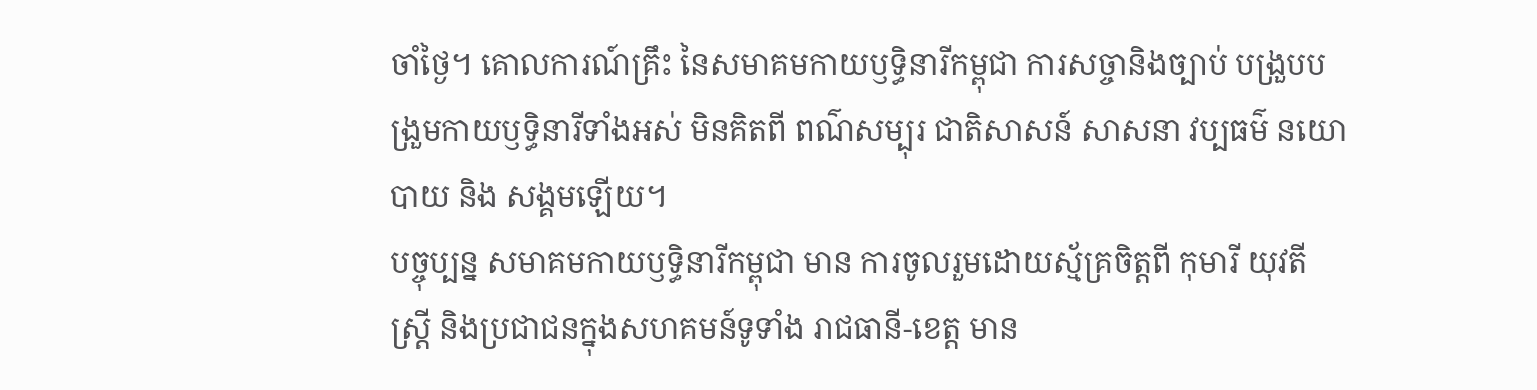ចាំថ្ងៃ។ គោលការណ៍គ្រឹះ នៃសមាគមកាយឫទ្ធិនារីកម្ពុជា ការសច្ចានិងច្បាប់ បង្រួបបង្រួមកាយឫទ្ធិនារីទាំងអស់ មិនគិតពី ពណ៌សម្បុរ ជាតិសាសន៍ សាសនា វប្បធម៌ នយោបាយ និង សង្គមឡើយ។
បច្ចុប្បន្ន សមាគមកាយឫទ្ធិនារីកម្ពុជា មាន ការចូលរួមដោយស្ម័គ្រចិត្តពី កុមារី យុវតី ស្ត្រី និងប្រជាជនក្នុងសហគមន៍ទូទាំង រាជធានី-ខេត្ត មាន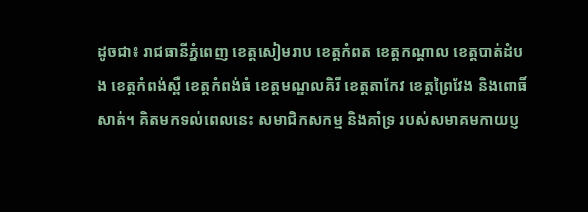ដូចជា៖ រាជធានីភ្នំពេញ ខេត្តសៀមរាប ខេត្តកំពត ខេត្តកណ្ដាល ខេត្តបាត់ដំបង ខេត្តកំពង់ស្ពឺ ខេត្តកំពង់ធំ ខេត្តមណ្ឌលគិរី ខេត្តតាកែវ ខេត្តព្រៃវែង និងពោធិ៍សាត់។ គិតមកទល់ពេលនេះ សមាជិកសកម្ម និងគាំទ្រ របស់សមាគមកាយប្ញ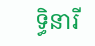ទ្ធិនារី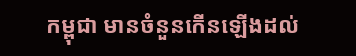កម្ពុជា មានចំនួនកើនឡើងដល់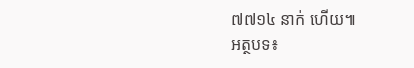៧៧១៤ នាក់ ហើយ៕
អត្ថបទ៖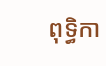ពុទ្ធិកា